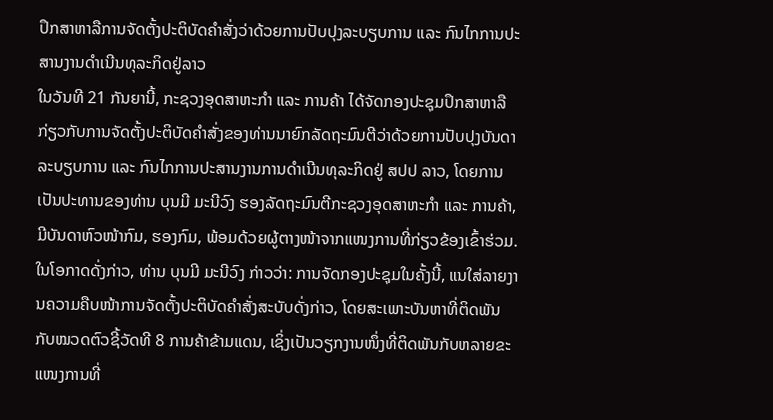ປຶກສາຫາລືການຈັດຕັ້ງປະຕິບັດຄຳສັ່ງວ່າດ້ວຍການປັບປຸງລະບຽບການ ແລະ ກົນໄກການປະສານງານດຳເນີນທຸລະກິດຢູ່ລາວ
ໃນວັນທີ 21 ກັນຍານີ້, ກະຊວງອຸດສາຫະກຳ ແລະ ການຄ້າ ໄດ້ຈັດກອງປະຊຸມປຶກສາຫາລືກ່ຽວກັບການຈັດຕັ້ງປະຕິບັດຄຳສັ່ງຂອງທ່ານນາຍົກລັດຖະມົນຕີວ່າດ້ວຍການປັບປຸງບັນດາລະບຽບການ ແລະ ກົນໄກການປະສານງານການດຳເນີນທຸລະກິດຢູ່ ສປປ ລາວ, ໂດຍການເປັນປະທານຂອງທ່ານ ບຸນມີ ມະນີວົງ ຮອງລັດຖະມົນຕີກະຊວງອຸດສາຫະກຳ ແລະ ການຄ້າ, ມີບັນດາຫົວໜ້າກົມ, ຮອງກົມ, ພ້ອມດ້ວຍຜູ້ຕາງໜ້າຈາກແໜງການທີ່ກ່ຽວຂ້ອງເຂົ້າຮ່ວມ.
ໃນໂອກາດດັ່ງກ່າວ, ທ່ານ ບຸນມີ ມະນີວົງ ກ່າວວ່າ: ການຈັດກອງປະຊຸມໃນຄັ້ງນີ້, ແນໃສ່ລາຍງານຄວາມຄືບໜ້າການຈັດຕັ້ງປະຕິບັດຄຳສັ່ງສະບັບດັ່ງກ່າວ, ໂດຍສະເພາະບັນຫາທີ່ຕິດພັນກັບໝວດຕົວຊີ້ວັດທີ 8 ການຄ້າຂ້າມແດນ, ເຊິ່ງເປັນວຽກງານໜຶ່ງທີ່ຕິດພັນກັບຫລາຍຂະແໜງການທີ່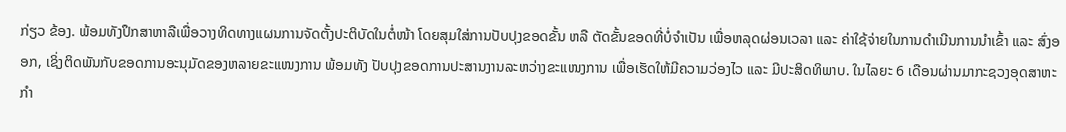ກ່ຽວ ຂ້ອງ. ພ້ອມທັງປຶກສາຫາລືເພື່ອວາງທິດທາງແຜນການຈັດຕັ້ງປະຕິບັດໃນຕໍ່ໜ້າ ໂດຍສຸມໃສ່ການປັບປຸງຂອດຂັ້ນ ຫລື ຕັດຂັ້ນຂອດທີ່ບໍ່ຈຳເປັນ ເພື່ອຫລຸດຜ່ອນເວລາ ແລະ ຄ່າໃຊ້ຈ່າຍໃນການດຳເນີນການນຳເຂົ້າ ແລະ ສົ່ງອອກ, ເຊິ່ງຕິດພັນກັບຂອດການອະນຸມັດຂອງຫລາຍຂະແໜງການ ພ້ອມທັງ ປັບປຸງຂອດການປະສານງານລະຫວ່າງຂະແໜງການ ເພື່ອເຮັດໃຫ້ມີຄວາມວ່ອງໄວ ແລະ ມີປະສິດທິພາບ. ໃນໄລຍະ 6 ເດືອນຜ່ານມາກະຊວງອຸດສາຫະກຳ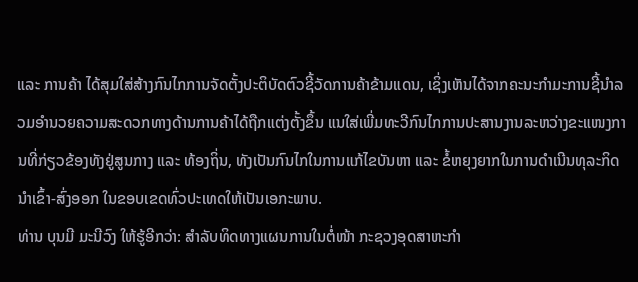ແລະ ການຄ້າ ໄດ້ສຸມໃສ່ສ້າງກົນໄກການຈັດຕັ້ງປະຕິບັດຕົວຊີ້ວັດການຄ້າຂ້າມແດນ, ເຊິ່ງເຫັນໄດ້ຈາກຄະນະກໍາມະການຊີ້ນຳລວມອຳນວຍຄວາມສະດວກທາງດ້ານການຄ້າໄດ້ຖືກແຕ່ງຕັ້ງຂຶ້ນ ແນໃສ່ເພີ່ມທະວີກົນໄກການປະສານງານລະຫວ່າງຂະແໜງການທີ່ກ່ຽວຂ້ອງທັງຢູ່ສູນກາງ ແລະ ທ້ອງຖິ່ນ, ທັງເປັນກົນໄກໃນການແກ້ໄຂບັນຫາ ແລະ ຂໍ້ຫຍຸງຍາກໃນການດຳເນີນທຸລະກິດນຳເຂົ້າ-ສົ່ງອອກ ໃນຂອບເຂດທົ່ວປະເທດໃຫ້ເປັນເອກະພາບ.
ທ່ານ ບຸນມີ ມະນີວົງ ໃຫ້ຮູ້ອີກວ່າ: ສຳລັບທິດທາງແຜນການໃນຕໍ່ໜ້າ ກະຊວງອຸດສາຫະກຳ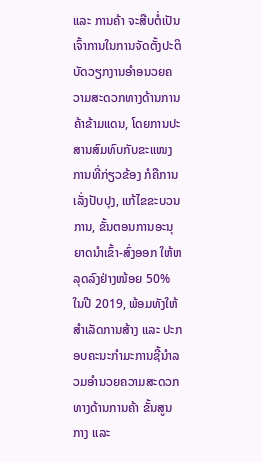ແລະ ການຄ້າ ຈະສືບຕໍ່ເປັນເຈົ້າການໃນການຈັດຕັ້ງປະຕິບັດວຽກງານອຳອນວຍຄວາມສະດວກທາງດ້ານການຄ້າຂ້າມແດນ, ໂດຍການປະສານສົມທົບກັບຂະແໜງການທີ່ກ່ຽວຂ້ອງ ກໍຄືການເລັ່ງປັບປຸງ, ແກ້ໄຂຂະບວນການ, ຂັ້ນຕອນການອະນຸຍາດນຳເຂົ້າ-ສົ່ງອອກ ໃຫ້ຫລຸດລົງຢ່າງໜ້ອຍ 50% ໃນປີ 2019, ພ້ອມທັງໃຫ້ສຳເລັດການສ້າງ ແລະ ປະກອບຄະນະກຳມະການຊີ້ນຳລວມອຳນວຍຄວາມສະດວກທາງດ້ານການຄ້າ ຂັ້ນສູນກາງ ແລະ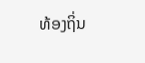ທ້ອງຖິ່ນ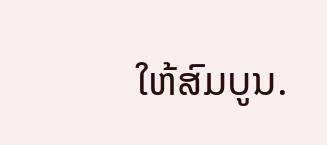ໃຫ້ສົມບູນ.